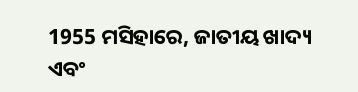1955 ମସିହାରେ, ଜାତୀୟ ଖାଦ୍ୟ ଏବଂ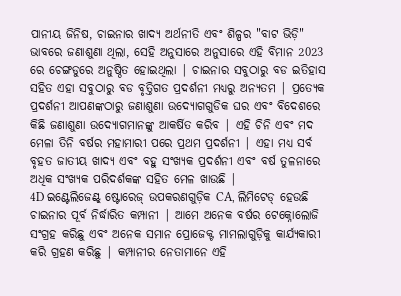ପାନୀୟ ଜିନିଷ, ଚାଇନାର ଖାଦ୍ୟ ଅର୍ଥନୀତି ଏବଂ ଶିଳ୍ପର "ବାଟ ଭିଡ଼ି" ଭାବରେ ଜଣାଶୁଣା ଥିଲା, ସେହି ଅନୁସାରେ ଅନୁସାରେ ଏହି ବିମାନ 2023 ରେ ଚେଙ୍ଗଡୁରେ ଅନୁଷ୍ଠିତ ହୋଇଥିଲା | ଚାଇନାର ସବୁଠାରୁ ବଡ ଇତିହାସ ସହିତ ଏହା ସବୁଠାରୁ ବଡ ବୃତ୍ତିଗତ ପ୍ରଦର୍ଶନୀ ମଧ୍ୟରୁ ଅନ୍ୟତମ | ପ୍ରତ୍ୟେକ ପ୍ରଦର୍ଶନୀ ଆପଣଙ୍କଠାରୁ ଜଣାଶୁଣା ଉଦ୍ୟୋଗଗୁଡିକ ଘର ଏବଂ ବିଦେଶରେ କିଛି ଜଣାଶୁଣା ଉଦ୍ୟୋଗମାନଙ୍କୁ ଆକର୍ଷିତ କରିବ | ଏହି ଚିନି ଏବଂ ମଦ ମେଳା ତିନି ବର୍ଷର ମହାମାରୀ ପରେ ପ୍ରଥମ ପ୍ରଦର୍ଶନୀ | ଏହା ମଧ୍ୟ ସର୍ବ ବୃହତ ଜାତୀୟ ଖାଦ୍ୟ ଏବଂ ବହୁ ସଂଖ୍ୟକ ପ୍ରଦର୍ଶନୀ ଏବଂ ବର୍ଷ ତୁଳନାରେ ଅଧିକ ସଂଖ୍ୟକ ପରିଦର୍ଶକଙ୍କ ସହିତ ମେଳ ଖାଉଛି |
4D ଇଣ୍ଟେଲିଜେଣ୍ଟ୍ ଷ୍ଟୋରେଜ୍ ଉପକରଣଗୁଡ଼ିକ CA, ଲିମିଟେଡ୍ ହେଉଛି ଚାଇନାର ପୂର୍ବ ନିର୍ଦ୍ଧାରିତ କମ୍ପାନୀ | ଆମେ ଅନେକ ବର୍ଷର ଟେକ୍ନୋଲୋଜି ସଂଗ୍ରହ କରିଛୁ ଏବଂ ଅନେକ ସମାନ ପ୍ରୋଜେକ୍ଟ ମାମଲାଗୁଡ଼ିକୁ କାର୍ଯ୍ୟକାରୀ କରି ଗ୍ରହଣ କରିଛୁ | କମ୍ପାନୀର ନେତାମାନେ ଏହି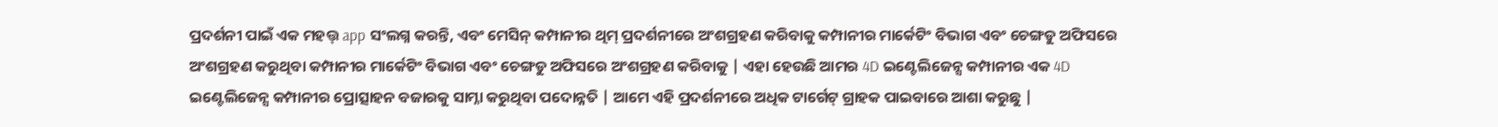ପ୍ରଦର୍ଶନୀ ପାଇଁ ଏକ ମହତ୍ତ୍ app ସଂଲଗ୍ନ କରନ୍ତି, ଏବଂ ମେସିନ୍ କମ୍ପାନୀର ଥିମ୍ ପ୍ରଦର୍ଶନୀରେ ଅଂଶଗ୍ରହଣ କରିବାକୁ କମ୍ପାନୀର ମାର୍କେଟିଂ ବିଭାଗ ଏବଂ ଚେଙ୍ଗଡୁ ଅଫିସରେ ଅଂଶଗ୍ରହଣ କରୁଥିବା କମ୍ପାନୀର ମାର୍କେଟିଂ ବିଭାଗ ଏବଂ ଚେଙ୍ଗଡୁ ଅଫିସରେ ଅଂଶଗ୍ରହଣ କରିବାକୁ | ଏହା ହେଉଛି ଆମର 4D ଇଣ୍ଟେଲିଜେନ୍ସ କମ୍ପାନୀର ଏକ 4D ଇଣ୍ଟେଲିଜେନ୍ସ କମ୍ପାନୀର ପ୍ରୋତ୍ସାହନ ବଜାରକୁ ସାମ୍ନା କରୁଥିବା ପଦୋନ୍ନତି | ଆମେ ଏହି ପ୍ରଦର୍ଶନୀରେ ଅଧିକ ଟାର୍ଗେଟ୍ ଗ୍ରାହକ ପାଇବାରେ ଆଶା କରୁଛୁ |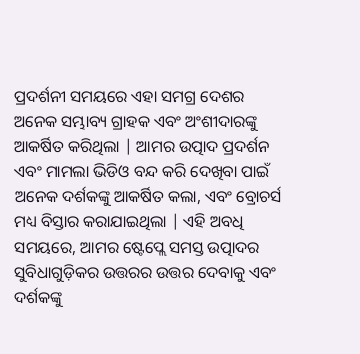ପ୍ରଦର୍ଶନୀ ସମୟରେ ଏହା ସମଗ୍ର ଦେଶର ଅନେକ ସମ୍ଭାବ୍ୟ ଗ୍ରାହକ ଏବଂ ଅଂଶୀଦାରଙ୍କୁ ଆକର୍ଷିତ କରିଥିଲା | ଆମର ଉତ୍ପାଦ ପ୍ରଦର୍ଶନ ଏବଂ ମାମଲା ଭିଡିଓ ବନ୍ଦ କରି ଦେଖିବା ପାଇଁ ଅନେକ ଦର୍ଶକଙ୍କୁ ଆକର୍ଷିତ କଲା, ଏବଂ ବ୍ରୋଚର୍ସ ମଧ୍ୟ ବିସ୍ତାର କରାଯାଇଥିଲା | ଏହି ଅବଧି ସମୟରେ, ଆମର ଷ୍ଟେପ୍ଲେ ସମସ୍ତ ଉତ୍ପାଦର ସୁବିଧାଗୁଡ଼ିକର ଉତ୍ତରର ଉତ୍ତର ଦେବାକୁ ଏବଂ ଦର୍ଶକଙ୍କୁ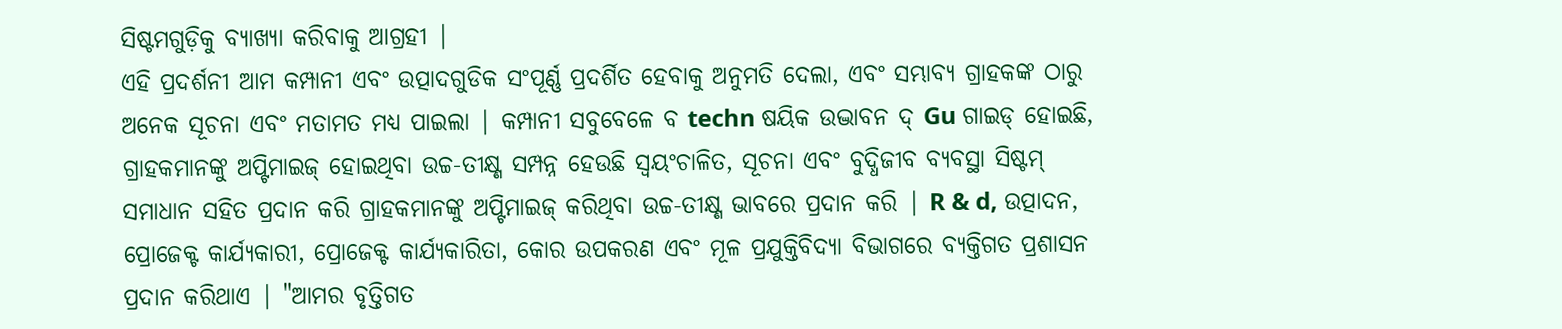ସିଷ୍ଟମଗୁଡ଼ିକୁ ବ୍ୟାଖ୍ୟା କରିବାକୁ ଆଗ୍ରହୀ |
ଏହି ପ୍ରଦର୍ଶନୀ ଆମ କମ୍ପାନୀ ଏବଂ ଉତ୍ପାଦଗୁଡିକ ସଂପୂର୍ଣ୍ଣ ପ୍ରଦର୍ଶିତ ହେବାକୁ ଅନୁମତି ଦେଲା, ଏବଂ ସମ୍ଭାବ୍ୟ ଗ୍ରାହକଙ୍କ ଠାରୁ ଅନେକ ସୂଚନା ଏବଂ ମତାମତ ମଧ୍ୟ ପାଇଲା | କମ୍ପାନୀ ସବୁବେଳେ ବ techn ଷୟିକ ଉଦ୍ଭାବନ ଦ୍ Gu ଗାଇଡ୍ ହୋଇଛି, ଗ୍ରାହକମାନଙ୍କୁ ଅପ୍ଟିମାଇଜ୍ ହୋଇଥିବା ଉଚ୍ଚ-ତୀକ୍ଷ୍ଣ ସମ୍ପନ୍ନ ହେଉଛି ସ୍ୱୟଂଚାଳିତ, ସୂଚନା ଏବଂ ବୁଦ୍ଧିଜୀବ ବ୍ୟବସ୍ଥା ସିଷ୍ଟମ୍ ସମାଧାନ ସହିତ ପ୍ରଦାନ କରି ଗ୍ରାହକମାନଙ୍କୁ ଅପ୍ଟିମାଇଜ୍ କରିଥିବା ଉଚ୍ଚ-ତୀକ୍ଷ୍ଣ ଭାବରେ ପ୍ରଦାନ କରି | R & d, ଉତ୍ପାଦନ, ପ୍ରୋଜେକ୍ଟ କାର୍ଯ୍ୟକାରୀ, ପ୍ରୋଜେକ୍ଟ କାର୍ଯ୍ୟକାରିତା, କୋର ଉପକରଣ ଏବଂ ମୂଳ ପ୍ରଯୁକ୍ତିବିଦ୍ୟା ବିଭାଗରେ ବ୍ୟକ୍ତିଗତ ପ୍ରଶାସନ ପ୍ରଦାନ କରିଥାଏ | "ଆମର ବୃତ୍ତିଗତ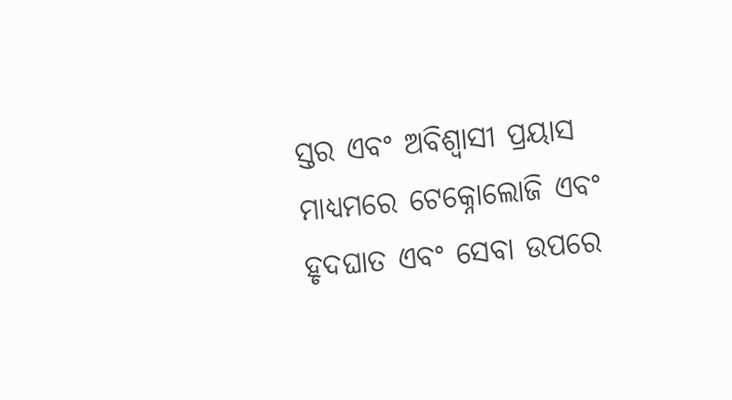ସ୍ତର ଏବଂ ଅବିଶ୍ୱାସୀ ପ୍ରୟାସ ମାଧ୍ୟମରେ ଟେକ୍ନୋଲୋଜି ଏବଂ ହୃଦଘାତ ଏବଂ ସେବା ଉପରେ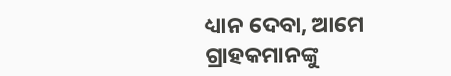ଧ୍ୟାନ ଦେବା, ଆମେ ଗ୍ରାହକମାନଙ୍କୁ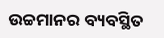ଉଚ୍ଚମାନର ବ୍ୟବସ୍ଥିତ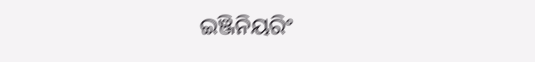ଇଞ୍ଜିନିୟରିଂ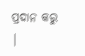ପ୍ରଦାନ କରୁ |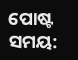ପୋଷ୍ଟ ସମୟ: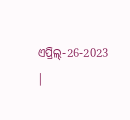ଏପ୍ରିଲ୍-26-2023 |